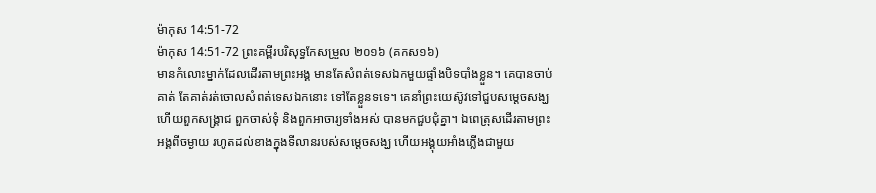ម៉ាកុស 14:51-72
ម៉ាកុស 14:51-72 ព្រះគម្ពីរបរិសុទ្ធកែសម្រួល ២០១៦ (គកស១៦)
មានកំលោះម្នាក់ដែលដើរតាមព្រះអង្គ មានតែសំពត់ទេសឯកមួយផ្ទាំងបិទបាំងខ្លួន។ គេបានចាប់គាត់ តែគាត់រត់ចោលសំពត់ទេសឯកនោះ ទៅតែខ្លួនទទេ។ គេនាំព្រះយេស៊ូវទៅជួបសម្ដេចសង្ឃ ហើយពួកសង្គ្រាជ ពួកចាស់ទុំ និងពួកអាចារ្យទាំងអស់ បានមកជួបជុំគ្នា។ ឯពេត្រុសដើរតាមព្រះអង្គពីចម្ងាយ រហូតដល់ខាងក្នុងទីលានរបស់សម្ដេចសង្ឃ ហើយអង្គុយអាំងភ្លើងជាមួយ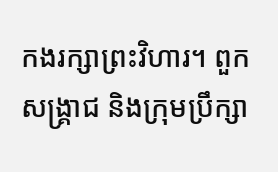កងរក្សាព្រះវិហារ។ ពួកសង្គ្រាជ និងក្រុមប្រឹក្សា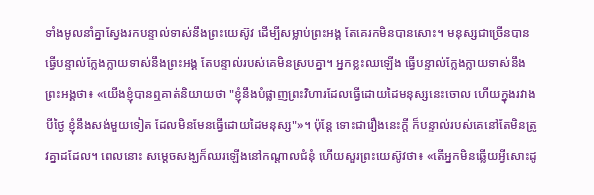ទាំងមូលនាំគ្នាស្វែងរកបន្ទាល់ទាស់នឹងព្រះយេស៊ូវ ដើម្បីសម្លាប់ព្រះអង្គ តែគេរកមិនបានសោះ។ មនុស្សជាច្រើនបានធ្វើបន្ទាល់ក្លែងក្លាយទាស់នឹងព្រះអង្គ តែបន្ទាល់របស់គេមិនស្របគ្នា។ អ្នកខ្លះឈឡើង ធ្វើបន្ទាល់ក្លែងក្លាយទាស់នឹងព្រះអង្គថា៖ «យើងខ្ញុំបានឮគាត់និយាយថា "ខ្ញុំនឹងបំផ្លាញព្រះវិហារដែលធ្វើដោយដៃមនុស្សនេះចោល ហើយក្នុងរវាងបីថ្ងៃ ខ្ញុំនឹងសង់មួយទៀត ដែលមិនមែនធ្វើដោយដៃមនុស្ស"»។ ប៉ុន្តែ ទោះជារឿងនេះក្តី ក៏បន្ទាល់របស់គេនៅតែមិនត្រូវគ្នាដដែល។ ពេលនោះ សម្ដេចសង្ឃក៏ឈរឡើងនៅកណ្តាលជំនុំ ហើយសួរព្រះយេស៊ូវថា៖ «តើអ្នកមិនឆ្លើយអ្វីសោះដូ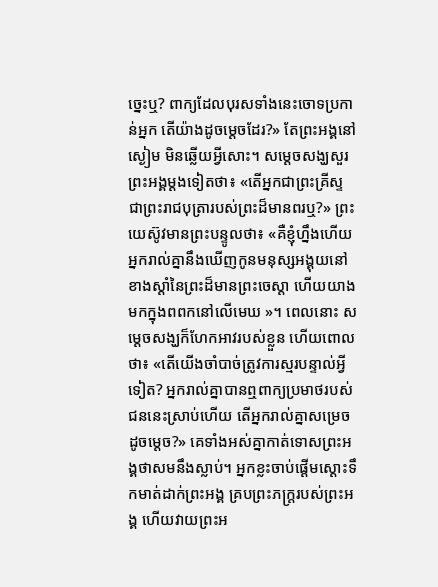ច្នេះឬ? ពាក្យដែលបុរសទាំងនេះចោទប្រកាន់អ្នក តើយ៉ាងដូចម្តេចដែរ?» តែព្រះអង្គនៅស្ងៀម មិនឆ្លើយអ្វីសោះ។ សម្ដេចសង្ឃសួរព្រះអង្គម្ដងទៀតថា៖ «តើអ្នកជាព្រះគ្រីស្ទ ជាព្រះរាជបុត្រារបស់ព្រះដ៏មានពរឬ?» ព្រះយេស៊ូវមានព្រះបន្ទូលថា៖ «គឺខ្ញុំហ្នឹងហើយ អ្នករាល់គ្នានឹងឃើញកូនមនុស្សអង្គុយនៅខាងស្តាំនៃព្រះដ៏មានព្រះចេស្តា ហើយយាងមកក្នុងពពកនៅលើមេឃ »។ ពេលនោះ សម្ដេចសង្ឃក៏ហែកអាវរបស់ខ្លួន ហើយពោលថា៖ «តើយើងចាំបាច់ត្រូវការស្មរបន្ទាល់អ្វីទៀត? អ្នករាល់គ្នាបានឮពាក្យប្រមាថរបស់ជននេះស្រាប់ហើយ តើអ្នករាល់គ្នាសម្រេចដូចម្តេច?» គេទាំងអស់គ្នាកាត់ទោសព្រះអង្គថាសមនឹងស្លាប់។ អ្នកខ្លះចាប់ផ្ដើមស្តោះទឹកមាត់ដាក់ព្រះអង្គ គ្របព្រះភក្ត្ររបស់ព្រះអង្គ ហើយវាយព្រះអ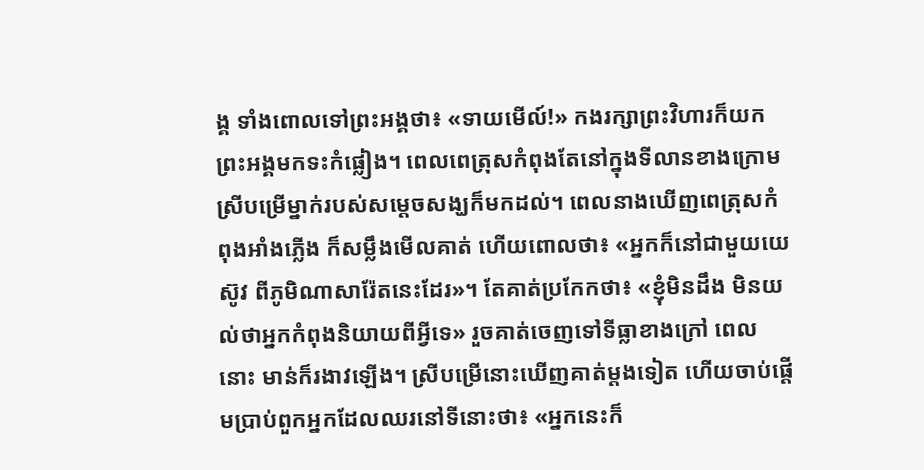ង្គ ទាំងពោលទៅព្រះអង្គថា៖ «ទាយមើល៍!» កងរក្សាព្រះវិហារក៏យកព្រះអង្គមកទះកំផ្លៀង។ ពេលពេត្រុសកំពុងតែនៅក្នុងទីលានខាងក្រោម ស្រីបម្រើម្នាក់របស់សម្ដេចសង្ឃក៏មកដល់។ ពេលនាងឃើញពេត្រុសកំពុងអាំងភ្លើង ក៏សម្លឹងមើលគាត់ ហើយពោលថា៖ «អ្នកក៏នៅជាមួយយេស៊ូវ ពីភូមិណាសារ៉ែតនេះដែរ»។ តែគាត់ប្រកែកថា៖ «ខ្ញុំមិនដឹង មិនយល់ថាអ្នកកំពុងនិយាយពីអ្វីទេ» រួចគាត់ចេញទៅទីធ្លាខាងក្រៅ ពេលនោះ មាន់ក៏រងាវឡើង។ ស្រីបម្រើនោះឃើញគាត់ម្តងទៀត ហើយចាប់ផ្ដើមប្រាប់ពួកអ្នកដែលឈរនៅទីនោះថា៖ «អ្នកនេះក៏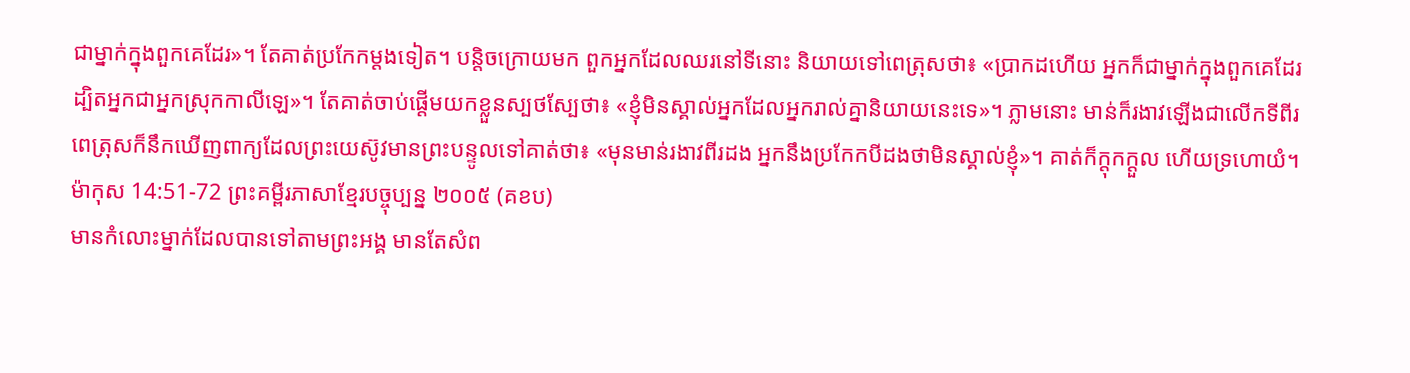ជាម្នាក់ក្នុងពួកគេដែរ»។ តែគាត់ប្រកែកម្តងទៀត។ បន្តិចក្រោយមក ពួកអ្នកដែលឈរនៅទីនោះ និយាយទៅពេត្រុសថា៖ «ប្រាកដហើយ អ្នកក៏ជាម្នាក់ក្នុងពួកគេដែរ ដ្បិតអ្នកជាអ្នកស្រុកកាលីឡេ»។ តែគាត់ចាប់ផ្ដើមយកខ្លួនស្បថស្បែថា៖ «ខ្ញុំមិនស្គាល់អ្នកដែលអ្នករាល់គ្នានិយាយនេះទេ»។ ភ្លាមនោះ មាន់ក៏រងាវឡើងជាលើកទីពីរ ពេត្រុសក៏នឹកឃើញពាក្យដែលព្រះយេស៊ូវមានព្រះបន្ទូលទៅគាត់ថា៖ «មុនមាន់រងាវពីរដង អ្នកនឹងប្រកែកបីដងថាមិនស្គាល់ខ្ញុំ»។ គាត់ក៏ក្តុកក្ដួល ហើយទ្រហោយំ។
ម៉ាកុស 14:51-72 ព្រះគម្ពីរភាសាខ្មែរបច្ចុប្បន្ន ២០០៥ (គខប)
មានកំលោះម្នាក់ដែលបានទៅតាមព្រះអង្គ មានតែសំព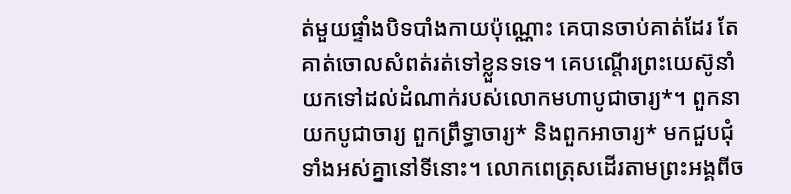ត់មួយផ្ទាំងបិទបាំងកាយប៉ុណ្ណោះ គេបានចាប់គាត់ដែរ តែគាត់ចោលសំពត់រត់ទៅខ្លួនទទេ។ គេបណ្ដើរព្រះយេស៊ូនាំយកទៅដល់ដំណាក់របស់លោកមហាបូជាចារ្យ*។ ពួកនាយកបូជាចារ្យ ពួកព្រឹទ្ធាចារ្យ* និងពួកអាចារ្យ* មកជួបជុំទាំងអស់គ្នានៅទីនោះ។ លោកពេត្រុសដើរតាមព្រះអង្គពីច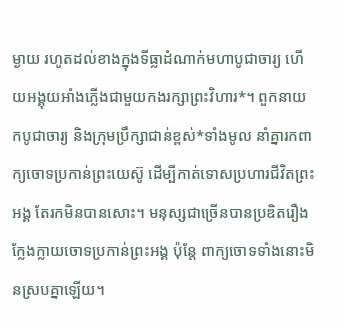ម្ងាយ រហូតដល់ខាងក្នុងទីធ្លាដំណាក់មហាបូជាចារ្យ ហើយអង្គុយអាំងភ្លើងជាមួយកងរក្សាព្រះវិហារ*។ ពួកនាយកបូជាចារ្យ និងក្រុមប្រឹក្សាជាន់ខ្ពស់*ទាំងមូល នាំគ្នារកពាក្យចោទប្រកាន់ព្រះយេស៊ូ ដើម្បីកាត់ទោសប្រហារជីវិតព្រះអង្គ តែរកមិនបានសោះ។ មនុស្សជាច្រើនបានប្រឌិតរឿងក្លែងក្លាយចោទប្រកាន់ព្រះអង្គ ប៉ុន្តែ ពាក្យចោទទាំងនោះមិនស្របគ្នាឡើយ។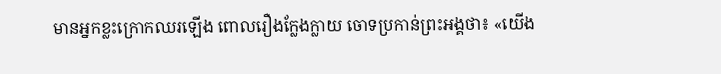មានអ្នកខ្លះក្រោកឈរឡើង ពោលរឿងក្លែងក្លាយ ចោទប្រកាន់ព្រះអង្គថា៖ «យើង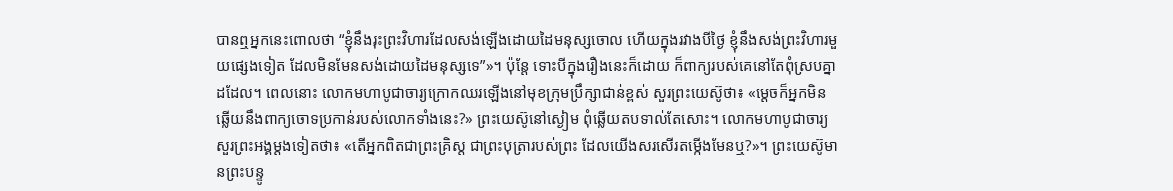បានឮអ្នកនេះពោលថា “ខ្ញុំនឹងរុះព្រះវិហារដែលសង់ឡើងដោយដៃមនុស្សចោល ហើយក្នុងរវាងបីថ្ងៃ ខ្ញុំនឹងសង់ព្រះវិហារមួយផ្សេងទៀត ដែលមិនមែនសង់ដោយដៃមនុស្សទេ”»។ ប៉ុន្តែ ទោះបីក្នុងរឿងនេះក៏ដោយ ក៏ពាក្យរបស់គេនៅតែពុំស្របគ្នាដដែល។ ពេលនោះ លោកមហាបូជាចារ្យក្រោកឈរឡើងនៅមុខក្រុមប្រឹក្សាជាន់ខ្ពស់ សួរព្រះយេស៊ូថា៖ «ម្ដេចក៏អ្នកមិនឆ្លើយនឹងពាក្យចោទប្រកាន់របស់លោកទាំងនេះ?» ព្រះយេស៊ូនៅស្ងៀម ពុំឆ្លើយតបទាល់តែសោះ។ លោកមហាបូជាចារ្យសួរព្រះអង្គម្ដងទៀតថា៖ «តើអ្នកពិតជាព្រះគ្រិស្ត ជាព្រះបុត្រារបស់ព្រះ ដែលយើងសរសើរតម្កើងមែនឬ?»។ ព្រះយេស៊ូមានព្រះបន្ទូ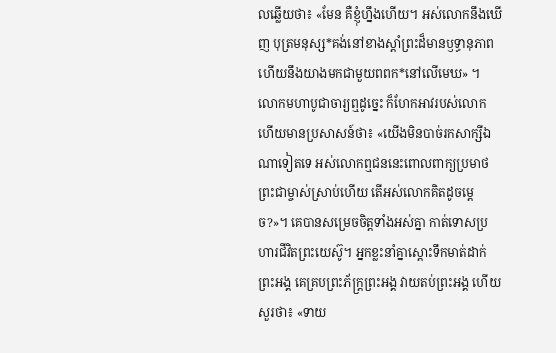លឆ្លើយថា៖ «មែន គឺខ្ញុំហ្នឹងហើយ។ អស់លោកនឹងឃើញ បុត្រមនុស្ស*គង់នៅខាងស្ដាំព្រះដ៏មានឫទ្ធានុភាព ហើយនឹងយាងមកជាមួយពពក*នៅលើមេឃ» ។ លោកមហាបូជាចារ្យឮដូច្នេះ ក៏ហែកអាវរបស់លោក ហើយមានប្រសាសន៍ថា៖ «យើងមិនបាច់រកសាក្សីឯណាទៀតទេ អស់លោកឮជននេះពោលពាក្យប្រមាថព្រះជាម្ចាស់ស្រាប់ហើយ តើអស់លោកគិតដូចម្ដេច?»។ គេបានសម្រេចចិត្តទាំងអស់គ្នា កាត់ទោសប្រហារជីវិតព្រះយេស៊ូ។ អ្នកខ្លះនាំគ្នាស្ដោះទឹកមាត់ដាក់ព្រះអង្គ គេគ្របព្រះភ័ក្ត្រព្រះអង្គ វាយតប់ព្រះអង្គ ហើយសួរថា៖ «ទាយ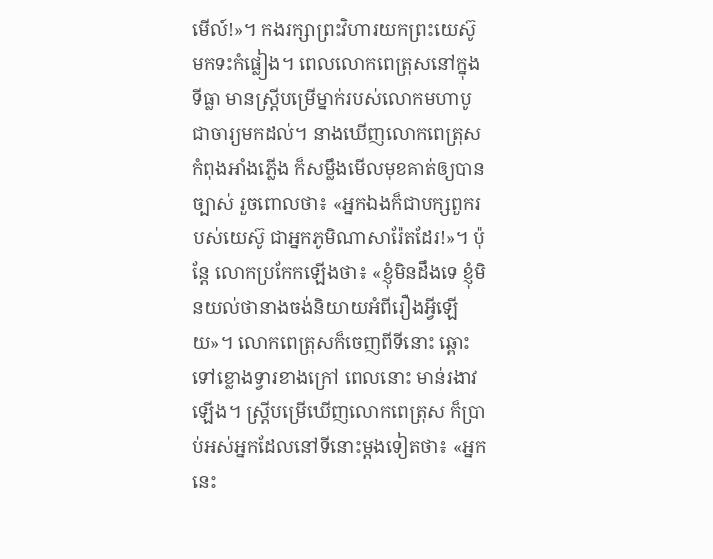មើល៍!»។ កងរក្សាព្រះវិហារយកព្រះយេស៊ូមកទះកំផ្លៀង។ ពេលលោកពេត្រុសនៅក្នុងទីធ្លា មានស្ត្រីបម្រើម្នាក់របស់លោកមហាបូជាចារ្យមកដល់។ នាងឃើញលោកពេត្រុសកំពុងអាំងភ្លើង ក៏សម្លឹងមើលមុខគាត់ឲ្យបានច្បាស់ រួចពោលថា៖ «អ្នកឯងក៏ជាបក្សពួករបស់យេស៊ូ ជាអ្នកភូមិណាសារ៉ែតដែរ!»។ ប៉ុន្តែ លោកប្រកែកឡើងថា៖ «ខ្ញុំមិនដឹងទេ ខ្ញុំមិនយល់ថានាងចង់និយាយអំពីរឿងអ្វីឡើយ»។ លោកពេត្រុសក៏ចេញពីទីនោះ ឆ្ពោះទៅខ្លោងទ្វារខាងក្រៅ ពេលនោះ មាន់រងាវឡើង។ ស្ត្រីបម្រើឃើញលោកពេត្រុស ក៏ប្រាប់អស់អ្នកដែលនៅទីនោះម្ដងទៀតថា៖ «អ្នកនេះ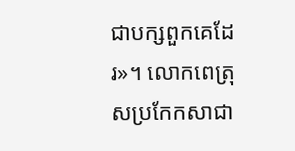ជាបក្សពួកគេដែរ»។ លោកពេត្រុសប្រកែកសាជា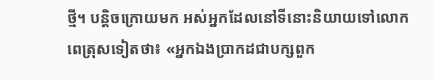ថ្មី។ បន្តិចក្រោយមក អស់អ្នកដែលនៅទីនោះនិយាយទៅលោកពេត្រុសទៀតថា៖ «អ្នកឯងប្រាកដជាបក្សពួក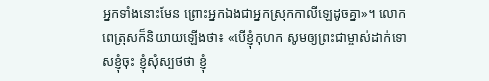អ្នកទាំងនោះមែន ព្រោះអ្នកឯងជាអ្នកស្រុកកាលីឡេដូចគ្នា»។ លោកពេត្រុសក៏និយាយឡើងថា៖ «បើខ្ញុំកុហក សូមឲ្យព្រះជាម្ចាស់ដាក់ទោសខ្ញុំចុះ ខ្ញុំសុំស្បថថា ខ្ញុំ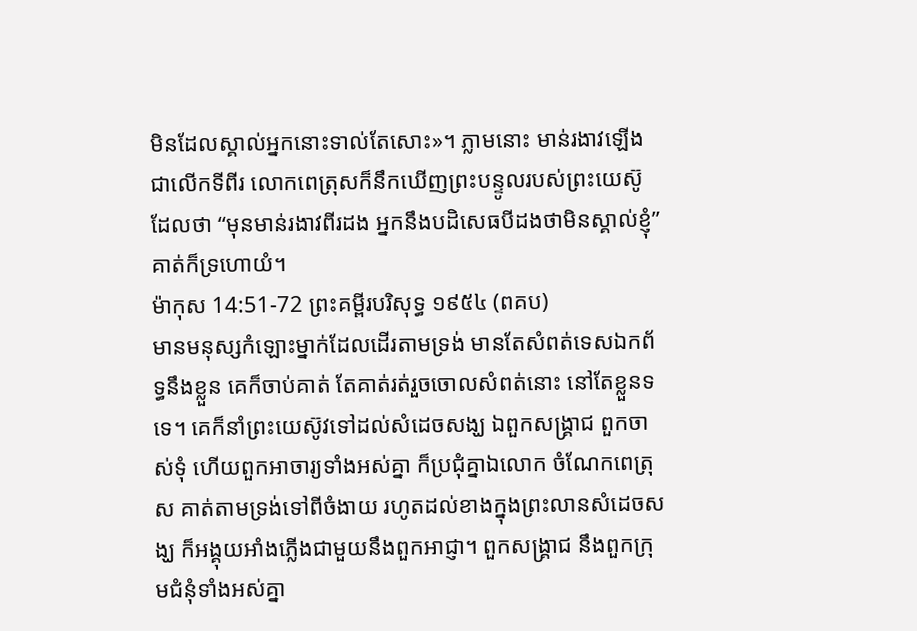មិនដែលស្គាល់អ្នកនោះទាល់តែសោះ»។ ភ្លាមនោះ មាន់រងាវឡើងជាលើកទីពីរ លោកពេត្រុសក៏នឹកឃើញព្រះបន្ទូលរបស់ព្រះយេស៊ូ ដែលថា “មុនមាន់រងាវពីរដង អ្នកនឹងបដិសេធបីដងថាមិនស្គាល់ខ្ញុំ” គាត់ក៏ទ្រហោយំ។
ម៉ាកុស 14:51-72 ព្រះគម្ពីរបរិសុទ្ធ ១៩៥៤ (ពគប)
មានមនុស្សកំឡោះម្នាក់ដែលដើរតាមទ្រង់ មានតែសំពត់ទេសឯកព័ទ្ធនឹងខ្លួន គេក៏ចាប់គាត់ តែគាត់រត់រួចចោលសំពត់នោះ នៅតែខ្លួនទទេ។ គេក៏នាំព្រះយេស៊ូវទៅដល់សំដេចសង្ឃ ឯពួកសង្គ្រាជ ពួកចាស់ទុំ ហើយពួកអាចារ្យទាំងអស់គ្នា ក៏ប្រជុំគ្នាឯលោក ចំណែកពេត្រុស គាត់តាមទ្រង់ទៅពីចំងាយ រហូតដល់ខាងក្នុងព្រះលានសំដេចសង្ឃ ក៏អង្គុយអាំងភ្លើងជាមួយនឹងពួកអាជ្ញា។ ពួកសង្គ្រាជ នឹងពួកក្រុមជំនុំទាំងអស់គ្នា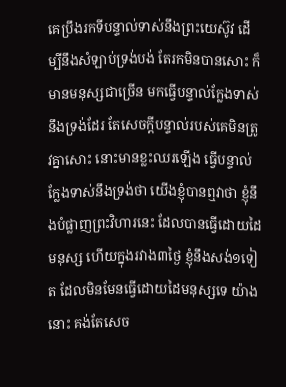គេប្រឹងរកទីបន្ទាល់ទាស់នឹងព្រះយេស៊ូវ ដើម្បីនឹងសំឡាប់ទ្រង់បង់ តែរកមិនបានសោះ ក៏មានមនុស្សជាច្រើន មកធ្វើបន្ទាល់ក្លែងទាស់នឹងទ្រង់ដែរ តែសេចក្ដីបន្ទាល់របស់គេមិនត្រូវគ្នាសោះ នោះមានខ្លះឈរឡើង ធ្វើបន្ទាល់ក្លែងទាស់នឹងទ្រង់ថា យើងខ្ញុំបានឮវាថា ខ្ញុំនឹងបំផ្លាញព្រះវិហារនេះ ដែលបានធ្វើដោយដៃមនុស្ស ហើយក្នុងរវាង៣ថ្ងៃ ខ្ញុំនឹងសង់១ទៀត ដែលមិនមែនធ្វើដោយដៃមនុស្សទេ យ៉ាងនោះ គង់តែសេច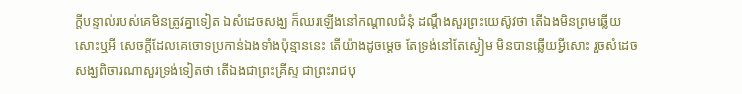ក្ដីបន្ទាល់របស់គេមិនត្រូវគ្នាទៀត ឯសំដេចសង្ឃ ក៏ឈរឡើងនៅកណ្តាលជំនុំ ដណ្តឹងសួរព្រះយេស៊ូវថា តើឯងមិនព្រមឆ្លើយសោះឬអី សេចក្ដីដែលគេចោទប្រកាន់ឯងទាំងប៉ុន្មាននេះ តើយ៉ាងដូចម្តេច តែទ្រង់នៅតែស្ងៀម មិនបានឆ្លើយអ្វីសោះ រួចសំដេចសង្ឃពិចារណាសួរទ្រង់ទៀតថា តើឯងជាព្រះគ្រីស្ទ ជាព្រះរាជបុ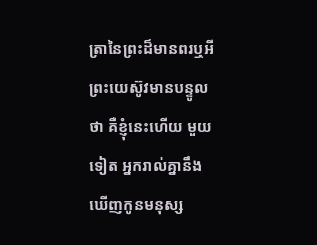ត្រានៃព្រះដ៏មានពរឬអី ព្រះយេស៊ូវមានបន្ទូលថា គឺខ្ញុំនេះហើយ មួយទៀត អ្នករាល់គ្នានឹងឃើញកូនមនុស្ស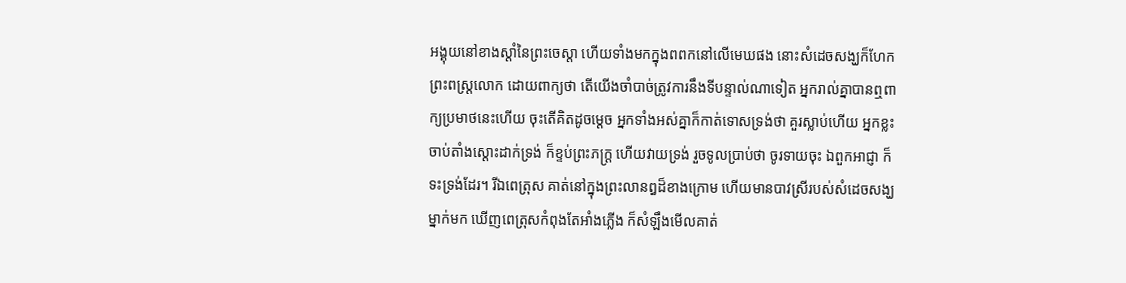អង្គុយនៅខាងស្តាំនៃព្រះចេស្តា ហើយទាំងមកក្នុងពពកនៅលើមេឃផង នោះសំដេចសង្ឃក៏ហែកព្រះពស្ត្រលោក ដោយពាក្យថា តើយើងចាំបាច់ត្រូវការនឹងទីបន្ទាល់ណាទៀត អ្នករាល់គ្នាបានឮពាក្យប្រមាថនេះហើយ ចុះតើគិតដូចម្តេច អ្នកទាំងអស់គ្នាក៏កាត់ទោសទ្រង់ថា គួរស្លាប់ហើយ អ្នកខ្លះចាប់តាំងស្តោះដាក់ទ្រង់ ក៏ខ្ទប់ព្រះភក្ត្រ ហើយវាយទ្រង់ រួចទូលប្រាប់ថា ចូរទាយចុះ ឯពួកអាជ្ញា ក៏ទះទ្រង់ដែរ។ រីឯពេត្រុស គាត់នៅក្នុងព្រះលានឰដ៏ខាងក្រោម ហើយមានបាវស្រីរបស់សំដេចសង្ឃម្នាក់មក ឃើញពេត្រុសកំពុងតែអាំងភ្លើង ក៏សំឡឹងមើលគាត់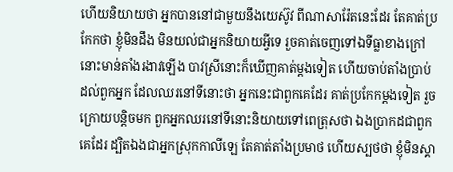ហើយនិយាយថា អ្នកបាននៅជាមួយនឹងយេស៊ូវ ពីណាសារ៉ែតនេះដែរ តែគាត់ប្រកែកថា ខ្ញុំមិនដឹង មិនយល់ជាអ្នកនិយាយអ្វីទេ រួចគាត់ចេញទៅឯទីធ្លាខាងក្រៅ នោះមាន់តាំងរងាវឡើង បាវស្រីនោះក៏ឃើញគាត់ម្តងទៀត ហើយចាប់តាំងប្រាប់ដល់ពួកអ្នក ដែលឈរនៅទីនោះថា អ្នកនេះជាពួកគេដែរ គាត់ប្រកែកម្តងទៀត រួចក្រោយបន្តិចមក ពួកអ្នកឈរនៅទីនោះនិយាយទៅពេត្រុសថា ឯងប្រាកដជាពួកគេដែរ ដ្បិតឯងជាអ្នកស្រុកកាលីឡេ តែគាត់តាំងប្រមាថ ហើយស្បថថា ខ្ញុំមិនស្គា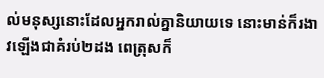ល់មនុស្សនោះដែលអ្នករាល់គ្នានិយាយទេ នោះមាន់ក៏រងាវឡើងជាគំរប់២ដង ពេត្រុសក៏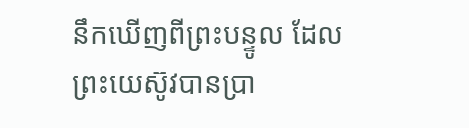នឹកឃើញពីព្រះបន្ទូល ដែលព្រះយេស៊ូវបានប្រា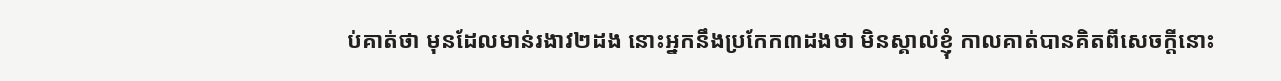ប់គាត់ថា មុនដែលមាន់រងាវ២ដង នោះអ្នកនឹងប្រកែក៣ដងថា មិនស្គាល់ខ្ញុំ កាលគាត់បានគិតពីសេចក្ដីនោះ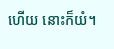ហើយ នោះក៏យំ។